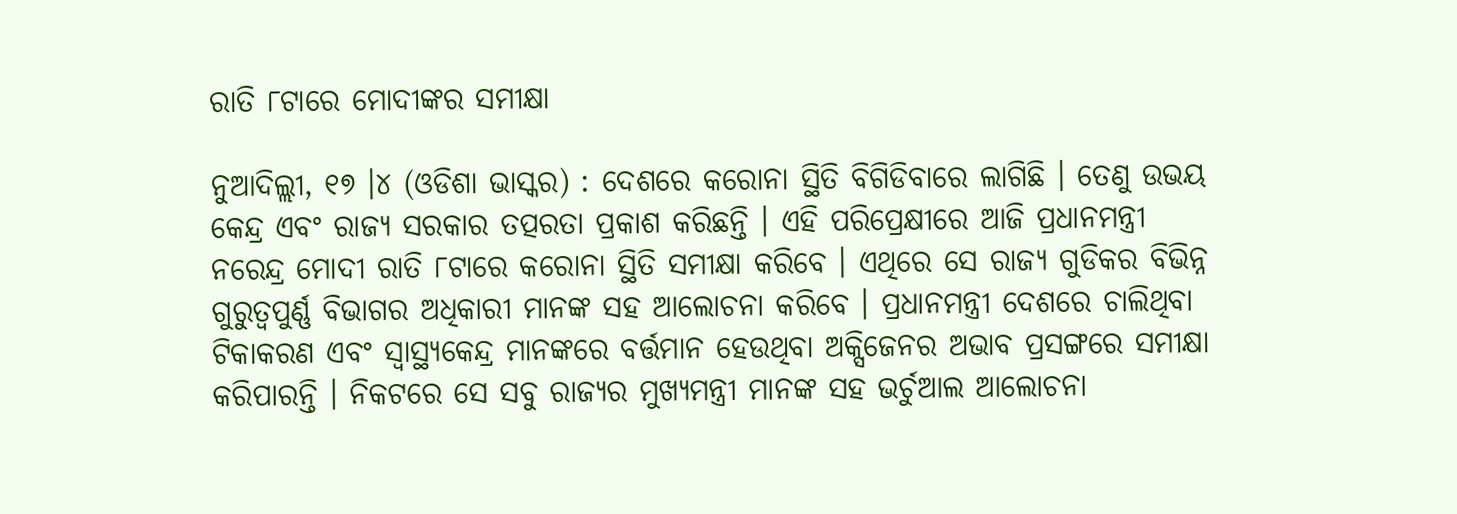ରାତି ୮ଟାରେ ମୋଦୀଙ୍କର ସମୀକ୍ଷା

ନୁଆଦିଲ୍ଲୀ, ୧୭ ।୪ (ଓଡିଶା ଭାସ୍କର) : ଦେଶରେ କରୋନା ସ୍ଥିତି ବିଗିଡିବାରେ ଲାଗିଛି । ତେଣୁ ଉଭୟ କେନ୍ଦ୍ର ଏବଂ ରାଜ୍ୟ ସରକାର ତତ୍ପରତା ପ୍ରକାଶ କରିଛନ୍ତି । ଏହି ପରିପ୍ରେକ୍ଷୀରେ ଆଜି ପ୍ରଧାନମନ୍ତ୍ରୀ ନରେନ୍ଦ୍ର ମୋଦୀ ରାତି ୮ଟାରେ କରୋନା ସ୍ଥିତି ସମୀକ୍ଷା କରିବେ । ଏଥିରେ ସେ ରାଜ୍ୟ ଗୁଡିକର ବିଭିନ୍ନ ଗୁରୁତ୍ୱପୁର୍ଣ୍ଣ ବିଭାଗର ଅଧିକାରୀ ମାନଙ୍କ ସହ ଆଲୋଚନା କରିବେ । ପ୍ରଧାନମନ୍ତ୍ରୀ ଦେଶରେ ଚାଲିଥିବା ଟିକାକରଣ ଏବଂ ସ୍ୱାସ୍ଥ୍ୟକେନ୍ଦ୍ର ମାନଙ୍କରେ ବର୍ତ୍ତମାନ ହେଉଥିବା ଅକ୍ସିଜେନର ଅଭାବ ପ୍ରସଙ୍ଗରେ ସମୀକ୍ଷା କରିପାରନ୍ତି । ନିକଟରେ ସେ ସବୁ ରାଜ୍ୟର ମୁଖ୍ୟମନ୍ତ୍ରୀ ମାନଙ୍କ ସହ ଭର୍ଚୁଆଲ ଆଲୋଚନା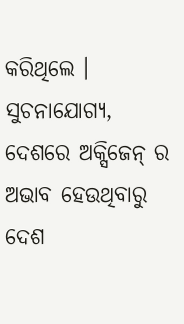କରିଥିଲେ । ସୁଚନାଯୋଗ୍ୟ, ଦେଶରେ ଅକ୍ସିଜେନ୍ ର ଅଭାବ ହେଉଥିବାରୁ ଦେଶ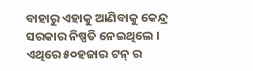ବାହାରୁ ଏହାକୁ ଆଣିବାକୁ କେନ୍ଦ୍ର ସରକାର ନିଷ୍ପତି ନେଇଥିଲେ । ଏଥିରେ ୫୦ହଜାର ଟନ୍ ର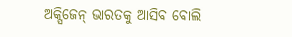ଅକ୍ସିଜେନ୍ ଭାରତକୁ ଆସିବ ବୋଲି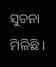ସୁଚନା ମିଳିଛି ।